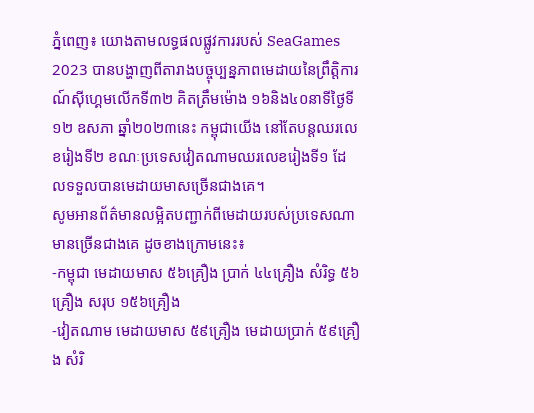ភ្នំពេញ៖ យោងតាមលទ្ធផលផ្លូវការរបស់ SeaGames 2023 បានបង្ហាញពីតារាងបច្ចុប្បន្នភាពមេដាយនៃព្រឹត្តិការណ៍ស៊ីហ្គេមលើកទី៣២ គិតត្រឹមម៉ោង ១៦និង៤០នាទីថ្ងៃទី១២ ឧសភា ឆ្នាំ២០២៣នេះ កម្ពុជាយើង នៅតែបន្តឈរលេខរៀងទី២ ខណៈប្រទេសវៀតណាមឈរលេខរៀងទី១ ដែលទទួលបានមេដាយមាសច្រេីនជាងគេ។
សូមអានព័ត៌មានលម្អិតបញ្ជាក់ពីមេដាយរបស់ប្រទេសណាមានច្រើនជាងគេ ដូចខាងក្រោមនេះ៖
-កម្ពុជា មេដាយមាស ៥៦គ្រឿង ប្រាក់ ៤៤គ្រឿង សំរិទ្ធ ៥៦គ្រឿង សរុប ១៥៦គ្រឿង
-វៀតណាម មេដាយមាស ៥៩គ្រឿង មេដាយប្រាក់ ៥៩គ្រឿង សំរិ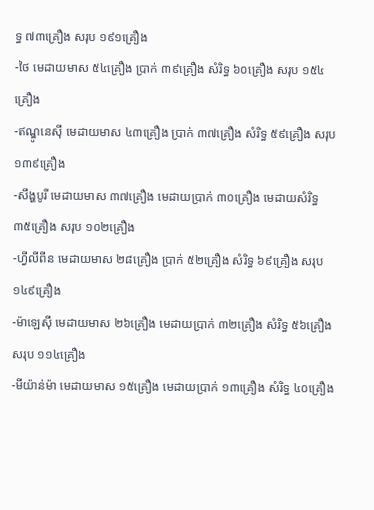ទ្ធ ៧៣គ្រឿង សរុប ១៩១គ្រឿង
-ថៃ មេដាយមាស ៥៤គ្រឿង ប្រាក់ ៣៩គ្រឿង សំរិទ្ធ ៦០គ្រឿង សរុប ១៥៤គ្រឿង
-ឥណ្ឌូនេសុី មេដាយមាស ៤៣គ្រឿង ប្រាក់ ៣៧គ្រឿង សំរិទ្ធ ៥៩គ្រឿង សរុប ១៣៩គ្រឿង
-សឹង្ហបូរី មេដាយមាស ៣៧គ្រឿង មេដាយប្រាក់ ៣០គ្រឿង មេដាយសំរិទ្ធ ៣៥គ្រឿង សរុប ១០២គ្រឿង
-ហ្វីលីពីន មេដាយមាស ២៨គ្រឿង ប្រាក់ ៥២គ្រឿង សំរិទ្ធ ៦៩គ្រឿង សរុប ១៤៩គ្រឿង
-ម៉ាឡេសុី មេដាយមាស ២៦គ្រឿង មេដាយប្រាក់ ៣២គ្រឿង សំរិទ្ធ ៥៦គ្រឿង សរុប ១១៤គ្រឿង
-មីយ៉ាន់ម៉ា មេដាយមាស ១៥គ្រឿង មេដាយប្រាក់ ១៣គ្រឿង សំរិទ្ធ ៤០គ្រឿង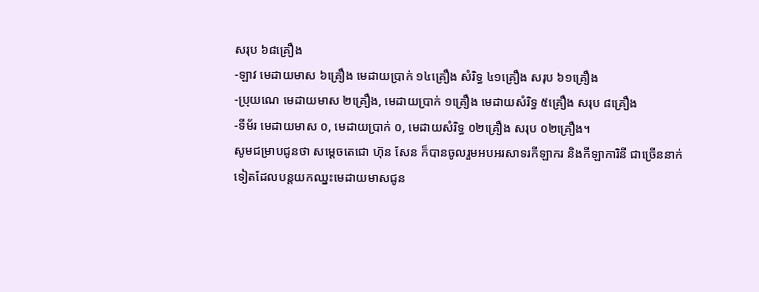សរុប ៦៨គ្រឿង
-ឡាវ មេដាយមាស ៦គ្រឿង មេដាយប្រាក់ ១៤គ្រឿង សំរិទ្ធ ៤១គ្រឿង សរុប ៦១គ្រឿង
-ប្រុយណេ មេដាយមាស ២គ្រឿង, មេដាយប្រាក់ ១គ្រឿង មេដាយសំរិទ្ធ ៥គ្រឿង សរុប ៨គ្រឿង
-ទីម័រ មេដាយមាស ០, មេដាយប្រាក់ ០, មេដាយសំរិទ្ធ ០២គ្រឿង សរុប ០២គ្រឿង។
សូមជម្រាបជូនថា សម្ដេចតេជោ ហ៊ុន សែន ក៏បានចូលរួមអបអរសាទរកីឡាករ និងកីឡាការិនី ជាច្រើននាក់ទៀតដែលបន្តយកឈ្នះមេដាយមាសជូន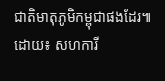ជាតិមាតុភូមិកម្ពុជាផងដែរ៕
ដោយ៖ សហការី